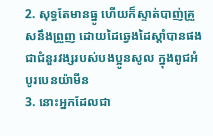2. សុទ្ធតែមានធ្នូ ហើយក៏ស្ទាត់បាញ់គ្រួសនឹងព្រួញ ដោយដៃឆ្វេងដៃស្តាំបានផង ជាជំនួរវង្សរបស់បងប្អូនសូល ក្នុងពូជអំបូរបេនយ៉ាមីន
3. នោះអ្នកដែលជា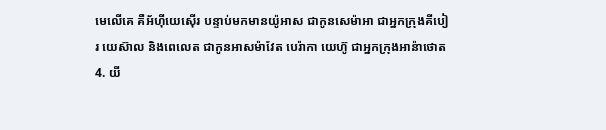មេលើគេ គឺអ័ហ៊ីយេស៊ើរ បន្ទាប់មកមានយ៉ូអាស ជាកូនសេម៉ាអា ជាអ្នកក្រុងគីបៀរ យេស៊ាល និងពេលេត ជាកូនអាសម៉ាវែត បេរ៉ាកា យេហ៊ូ ជាអ្នកក្រុងអាន៉ាថោត
4. យី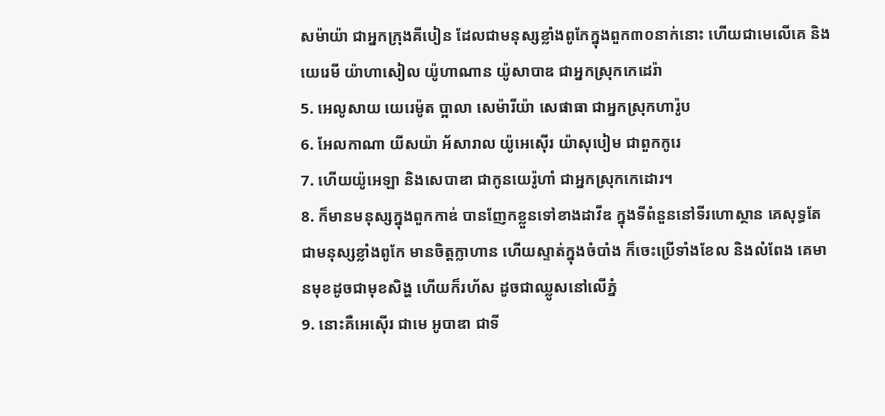សម៉ាយ៉ា ជាអ្នកក្រុងគីបៀន ដែលជាមនុស្សខ្លាំងពូកែក្នុងពួក៣០នាក់នោះ ហើយជាមេលើគេ និងយេរេមី យ៉ាហាសៀល យ៉ូហាណាន យ៉ូសាបាឌ ជាអ្នកស្រុកកេដេរ៉ា
5. អេលូសាយ យេរេម៉ូត ប្អាលា សេម៉ារីយ៉ា សេផាធា ជាអ្នកស្រុកហារ៉ូប
6. អែលកាណា យីសយ៉ា អ័សារាល យ៉ូអេស៊ើរ យ៉ាសុបៀម ជាពួកកូរេ
7. ហើយយ៉ូអេឡា និងសេបាឌា ជាកូនយេរ៉ូហាំ ជាអ្នកស្រុកកេដោរ។
8. ក៏មានមនុស្សក្នុងពួកកាឌ់ បានញែកខ្លួនទៅខាងដាវីឌ ក្នុងទីពំនួននៅទីរហោស្ថាន គេសុទ្ធតែជាមនុស្សខ្លាំងពូកែ មានចិត្តក្លាហាន ហើយស្ទាត់ក្នុងចំបាំង ក៏ចេះប្រើទាំងខែល និងលំពែង គេមានមុខដូចជាមុខសិង្ហ ហើយក៏រហ័ស ដូចជាឈ្លូសនៅលើភ្នំ
9. នោះគឺអេស៊ើរ ជាមេ អូបាឌា ជាទី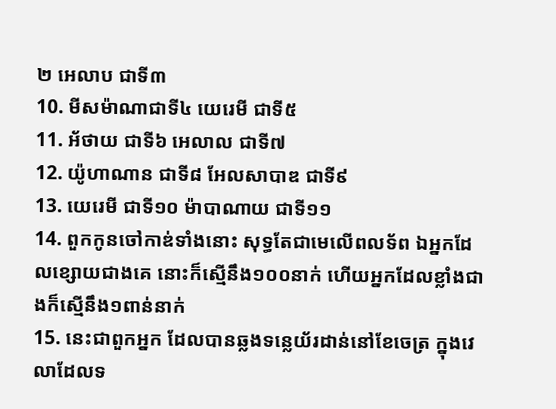២ អេលាប ជាទី៣
10. មីសម៉ាណាជាទី៤ យេរេមី ជាទី៥
11. អ័ថាយ ជាទី៦ អេលាល ជាទី៧
12. យ៉ូហាណាន ជាទី៨ អែលសាបាឌ ជាទី៩
13. យេរេមី ជាទី១០ ម៉ាបាណាយ ជាទី១១
14. ពួកកូនចៅកាឌ់ទាំងនោះ សុទ្ធតែជាមេលើពលទ័ព ឯអ្នកដែលខ្សោយជាងគេ នោះក៏ស្មើនឹង១០០នាក់ ហើយអ្នកដែលខ្លាំងជាងក៏ស្មើនឹង១ពាន់នាក់
15. នេះជាពួកអ្នក ដែលបានឆ្លងទន្លេយ័រដាន់នៅខែចេត្រ ក្នុងវេលាដែលទ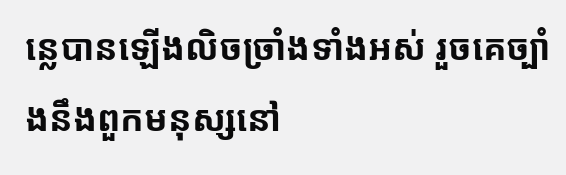ន្លេបានឡើងលិចច្រាំងទាំងអស់ រួចគេច្បាំងនឹងពួកមនុស្សនៅ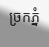ច្រកភ្នំ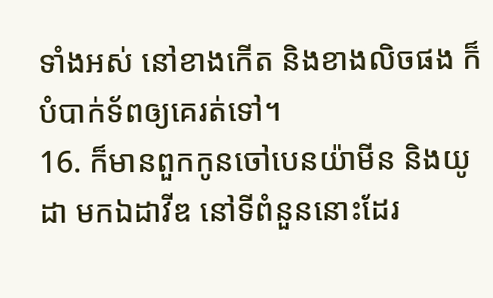ទាំងអស់ នៅខាងកើត និងខាងលិចផង ក៏បំបាក់ទ័ពឲ្យគេរត់ទៅ។
16. ក៏មានពួកកូនចៅបេនយ៉ាមីន និងយូដា មកឯដាវីឌ នៅទីពំនួននោះដែរ